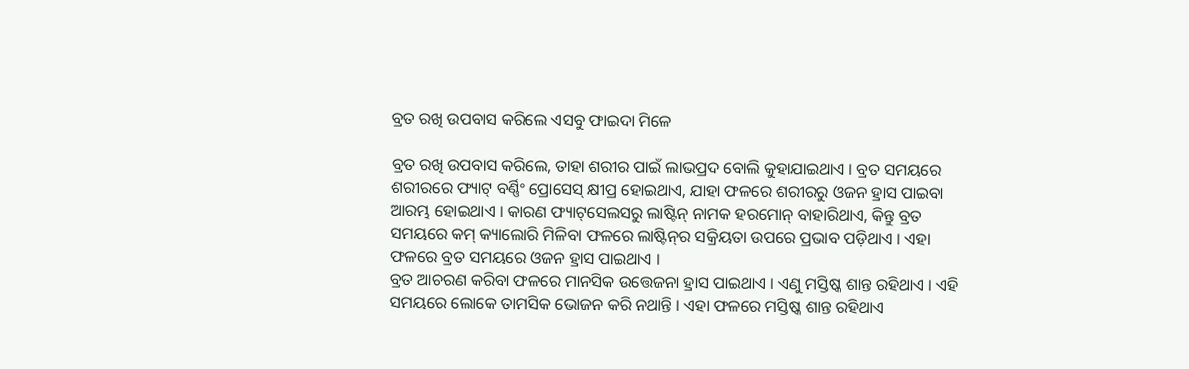ବ୍ରତ ରଖି ଉପବାସ କରିଲେ ଏସବୁ ଫାଇଦା ମିଳେ

ବ୍ରତ ରଖି ଉପବାସ କରିଲେ, ତାହା ଶରୀର ପାଇଁ ଲାଭପ୍ରଦ ବୋଲି କୁହାଯାଇଥାଏ । ବ୍ରତ ସମୟରେ ଶରୀରରେ ଫ୍ୟାଟ୍‌ ବର୍ଣ୍ଣିଂ ପ୍ରୋସେସ୍‌ କ୍ଷୀପ୍ର ହୋଇଥାଏ, ଯାହା ଫଳରେ ଶରୀରରୁ ଓଜନ ହ୍ରାସ ପାଇବା ଆରମ୍ଭ ହୋଇଥାଏ । କାରଣ ଫ୍ୟାଟ୍‌ସେଲସରୁ ଲାଷ୍ଟିନ୍‌ ନାମକ ହରମୋନ୍‌ ବାହାରିଥାଏ, କିନ୍ତୁ ବ୍ରତ ସମୟରେ କମ୍‌ କ୍ୟାଲୋରି ମିଳିବା ଫଳରେ ଲାଷ୍ଟିନ୍‌ର ସକ୍ରିୟତା ଉପରେ ପ୍ରଭାବ ପଡ଼ିଥାଏ । ଏହା ଫଳରେ ବ୍ରତ ସମୟରେ ଓଜନ ହ୍ରାସ ପାଇଥାଏ ।
ବ୍ରତ ଆଚରଣ କରିବା ଫଳରେ ମାନସିକ ଉତ୍ତେଜନା ହ୍ରାସ ପାଇଥାଏ । ଏଣୁ ମସ୍ତିଷ୍କ ଶାନ୍ତ ରହିଥାଏ । ଏହି ସମୟରେ ଲୋକେ ତାମସିକ ଭୋଜନ କରି ନଥାନ୍ତି । ଏହା ଫଳରେ ମସ୍ତିଷ୍କ ଶାନ୍ତ ରହିଥାଏ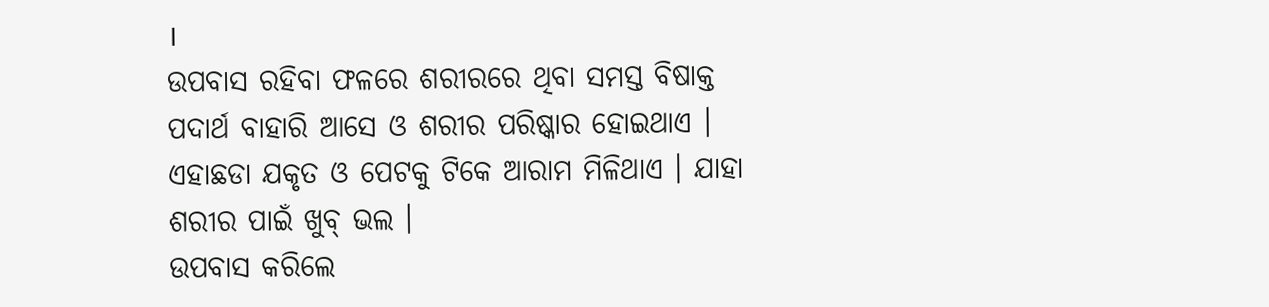।
ଉପବାସ ରହିବା ଫଳରେ ଶରୀରରେ ଥିବା ସମସ୍ତ ବିଷାକ୍ତ ପଦାର୍ଥ ବାହାରି ଆସେ ଓ ଶରୀର ପରିଷ୍କାର ହୋଇଥାଏ । ଏହାଛଡା ଯକୃତ ଓ ପେଟକୁ ଟିକେ ଆରାମ ମିଳିଥାଏ । ଯାହା ଶରୀର ପାଇଁ ଖୁବ୍‌ ଭଲ ।
ଉପବାସ କରିଲେ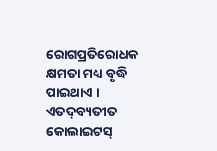ରୋଗପ୍ରତିରୋଧକ କ୍ଷମତା ମଧ୍ୟ ବୃଦ୍ଧି ପାଇଥାଏ । ଏତଦ୍‌ବ୍ୟତୀତ କୋଲାଇଟସ୍‌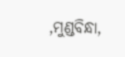,ମୁଣ୍ଡବିନ୍ଧା,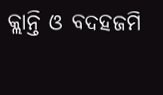କ୍ଲାନ୍ତି ଓ ବଦହଜମି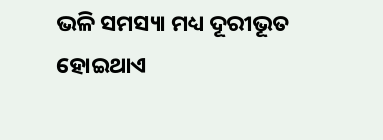ଭଳି ସମସ୍ୟା ମଧ୍ୟ ଦୂରୀଭୂତ ହୋଇଥାଏ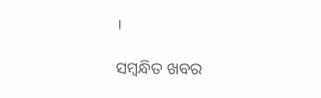।

ସମ୍ବନ୍ଧିତ ଖବର